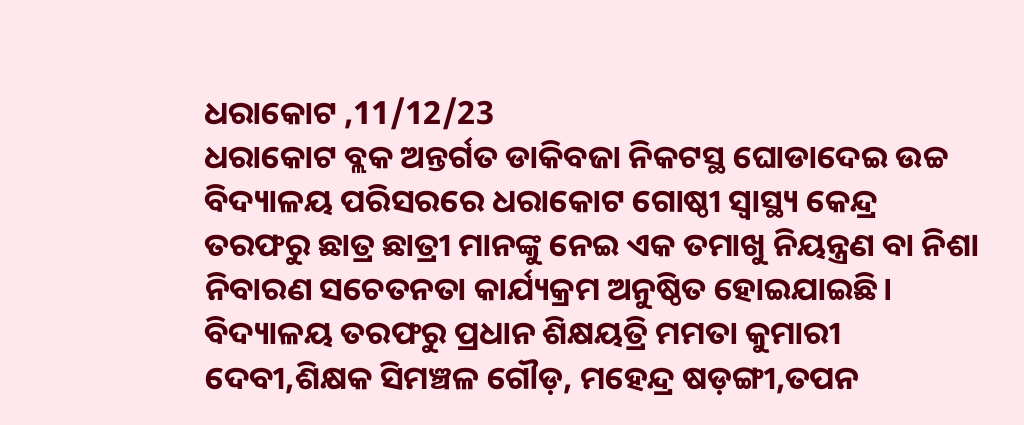ଧରାକୋଟ ,11/12/23
ଧରାକୋଟ ବ୍ଲକ ଅନ୍ତର୍ଗତ ଡାକିବଜା ନିକଟସ୍ଥ ଘୋଡାଦେଇ ଉଚ୍ଚ ବିଦ୍ୟାଳୟ ପରିସରରେ ଧରାକୋଟ ଗୋଷ୍ଠୀ ସ୍ବାସ୍ଥ୍ୟ କେନ୍ଦ୍ର ତରଫରୁ ଛାତ୍ର ଛାତ୍ରୀ ମାନଙ୍କୁ ନେଇ ଏକ ତମାଖୁ ନିୟନ୍ତ୍ରଣ ବା ନିଶା ନିବାରଣ ସଚେତନତା କାର୍ଯ୍ୟକ୍ରମ ଅନୁଷ୍ଠିତ ହୋଇଯାଇଛି। ବିଦ୍ୟାଳୟ ତରଫରୁ ପ୍ରଧାନ ଶିକ୍ଷୟତ୍ରି ମମତା କୁମାରୀ ଦେବୀ,ଶିକ୍ଷକ ସିମଞ୍ଚଳ ଗୌଡ଼, ମହେନ୍ଦ୍ର ଷଡ଼ଙ୍ଗୀ,ତପନ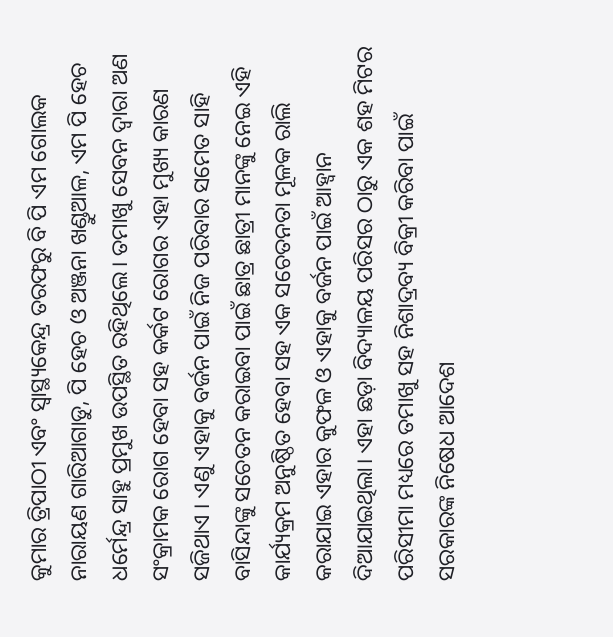କୁମାର ତ୍ରିପାଠୀ ଏବଂ ସ୍ୱାସ୍ଥ୍ୟକେନ୍ଦ୍ର ତରଫରୁ ବି ପି ଏମ ଗୋଲକ ନାରାୟଣ ଗାରିଆଗାଡୁ, ପି ହେଚ ଓ ଅଞ୍ଜନା ଖଣ୍ଡୁଆଳ, ଏମ ପି ହେଚ ଧର୍ମେନ୍ଦ୍ର ସାହୁ ପ୍ରମୁଖ ଉପସ୍ଥିତ ରହିଥିଲେ। ତମାଖୁ ସେବନ ଦ୍ଵାରା ଅଣ ସଂକ୍ରାମକ ରୋଗ ହେବା ସହ କର୍କଟ ରୋଗର ଏହା ମୁଖ୍ୟ କାରଣ ସଜିଥାଏ । ଏଣୁ ଏହାକୁ ବର୍ଜନ ପାଇଁ ନିଜ ପରିବାର ସମେତ ସାହି ବାସିନ୍ଦାଙ୍କୁ ସଚେତନ କରାଇବା ପାଇଁ ଛାତ୍ର ଛାତ୍ରୀ ମାନଙ୍କୁ ନେଇ ଏହି କାର୍ଯ୍ୟକ୍ରମ ଅନୁଷ୍ଠିତ ହେବା ସହ ଏକ ସଚେତନତା ମୂଳକ ରାଲି କରାଯାଇ ଏହାର କୁଫଳ ଓ ଏହାକୁ ବର୍ଜନ ପାଇଁ ଆହ୍ବାନ ଦିଆଯାଇଥିଲା। ଏହା ଛଡ଼ା ବିଦ୍ୟାଳୟ ପରିସର ଠାରୁ ଏକ ଶହ ମିଟର ପରିସୀମା ମଧ୍ୟରେ ତମାଖୁ ସହ ନିଶାଦ୍ରବ୍ୟ ବିକ୍ରୀ କରିବା ପାଇଁ ସରକାରଙ୍କ ନିଷେଧ ଆଦେଶ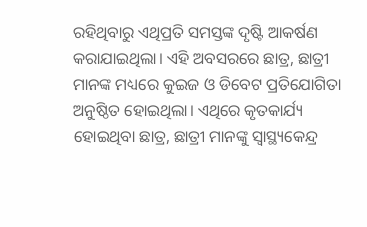ରହିଥିବାରୁ ଏଥିପ୍ରତି ସମସ୍ତଙ୍କ ଦୃଷ୍ଟି ଆକର୍ଷଣ କରାଯାଇଥିଲା। ଏହି ଅବସରରେ ଛାତ୍ର, ଛାତ୍ରୀ ମାନଙ୍କ ମଧ୍ୟରେ କୁଇଜ ଓ ଡିବେଟ ପ୍ରତିଯୋଗିତା ଅନୁଷ୍ଠିତ ହୋଇଥିଲା। ଏଥିରେ କୃତକାର୍ଯ୍ୟ ହୋଇଥିବା ଛାତ୍ର, ଛାତ୍ରୀ ମାନଙ୍କୁ ସ୍ୱାସ୍ଥ୍ୟକେନ୍ଦ୍ର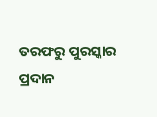ତରଫରୁ ପୁରସ୍କାର ପ୍ରଦାନ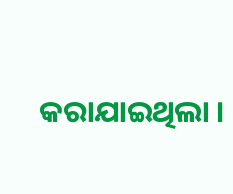କରାଯାଇଥିଲା ।